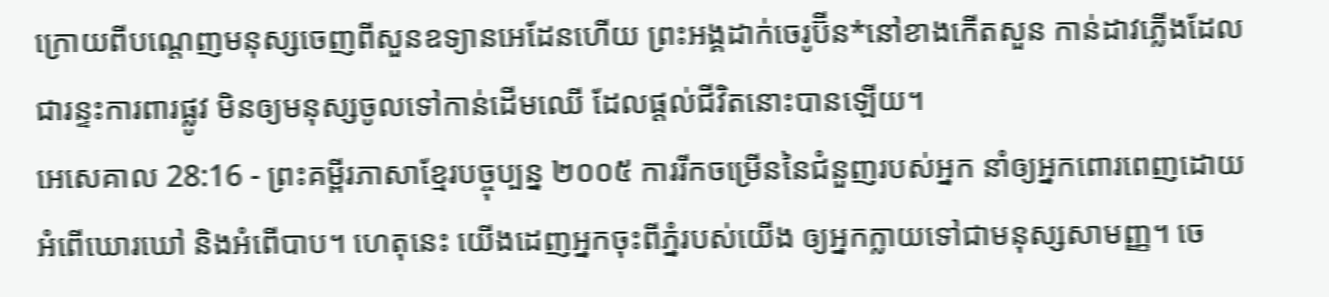ក្រោយពីបណ្តេញមនុស្សចេញពីសួនឧទ្យានអេដែនហើយ ព្រះអង្គដាក់ចេរូប៊ីន*នៅខាងកើតសួន កាន់ដាវភ្លើងដែលជារន្ទះការពារផ្លូវ មិនឲ្យមនុស្សចូលទៅកាន់ដើមឈើ ដែលផ្ដល់ជីវិតនោះបានឡើយ។
អេសេគាល 28:16 - ព្រះគម្ពីរភាសាខ្មែរបច្ចុប្បន្ន ២០០៥ ការរីកចម្រើននៃជំនួញរបស់អ្នក នាំឲ្យអ្នកពោរពេញដោយអំពើឃោរឃៅ និងអំពើបាប។ ហេតុនេះ យើងដេញអ្នកចុះពីភ្នំរបស់យើង ឲ្យអ្នកក្លាយទៅជាមនុស្សសាមញ្ញ។ ចេ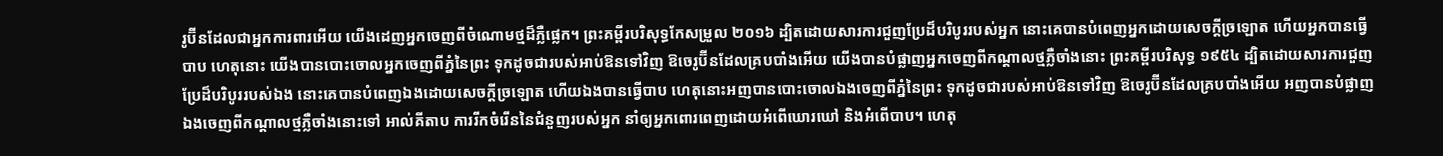រូប៊ីនដែលជាអ្នកការពារអើយ យើងដេញអ្នកចេញពីចំណោមថ្មដ៏ភ្លឺផ្លេក។ ព្រះគម្ពីរបរិសុទ្ធកែសម្រួល ២០១៦ ដ្បិតដោយសារការជួញប្រែដ៏បរិបូររបស់អ្នក នោះគេបានបំពេញអ្នកដោយសេចក្ដីច្រឡោត ហើយអ្នកបានធ្វើបាប ហេតុនោះ យើងបានបោះចោលអ្នកចេញពីភ្នំនៃព្រះ ទុកដូចជារបស់អាប់ឱនទៅវិញ ឱចេរូប៊ីនដែលគ្របបាំងអើយ យើងបានបំផ្លាញអ្នកចេញពីកណ្ដាលថ្មភ្លឺចាំងនោះ ព្រះគម្ពីរបរិសុទ្ធ ១៩៥៤ ដ្បិតដោយសារការជួញប្រែដ៏បរិបូររបស់ឯង នោះគេបានបំពេញឯងដោយសេចក្ដីច្រឡោត ហើយឯងបានធ្វើបាប ហេតុនោះអញបានបោះចោលឯងចេញពីភ្នំនៃព្រះ ទុកដូចជារបស់អាប់ឱនទៅវិញ ឱចេរូប៊ីនដែលគ្របបាំងអើយ អញបានបំផ្លាញឯងចេញពីកណ្តាលថ្មភ្លឺចាំងនោះទៅ អាល់គីតាប ការរីកចំរើននៃជំនួញរបស់អ្នក នាំឲ្យអ្នកពោរពេញដោយអំពើឃោរឃៅ និងអំពើបាប។ ហេតុ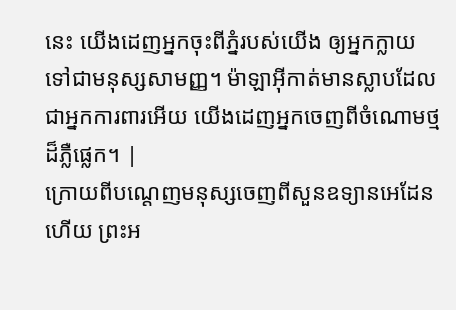នេះ យើងដេញអ្នកចុះពីភ្នំរបស់យើង ឲ្យអ្នកក្លាយទៅជាមនុស្សសាមញ្ញ។ ម៉ាឡាអ៊ីកាត់មានស្លាបដែលជាអ្នកការពារអើយ យើងដេញអ្នកចេញពីចំណោមថ្មដ៏ភ្លឺផ្លេក។ |
ក្រោយពីបណ្តេញមនុស្សចេញពីសួនឧទ្យានអេដែនហើយ ព្រះអ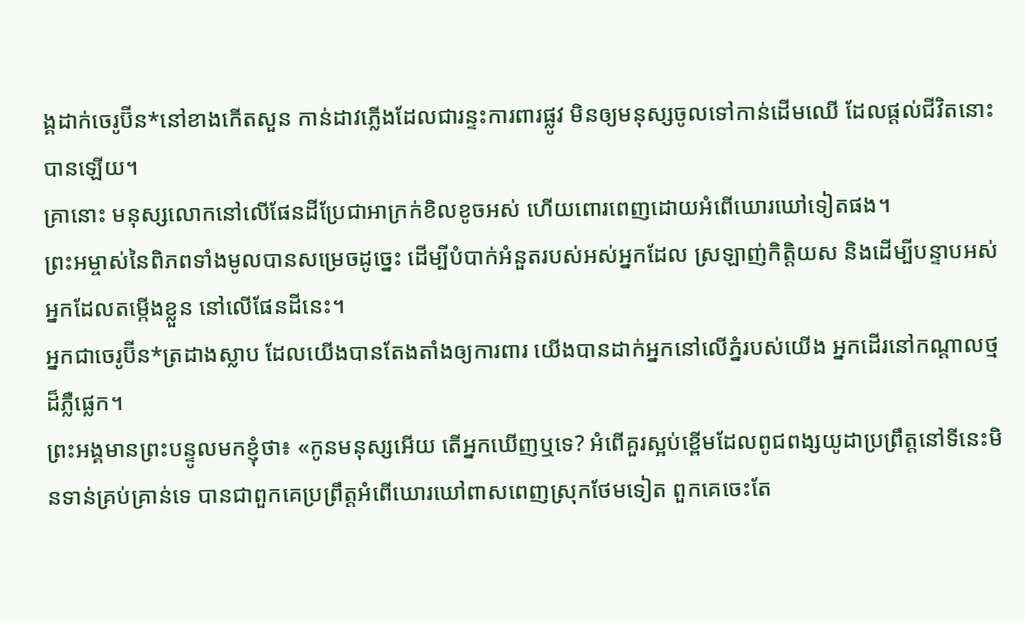ង្គដាក់ចេរូប៊ីន*នៅខាងកើតសួន កាន់ដាវភ្លើងដែលជារន្ទះការពារផ្លូវ មិនឲ្យមនុស្សចូលទៅកាន់ដើមឈើ ដែលផ្ដល់ជីវិតនោះបានឡើយ។
គ្រានោះ មនុស្សលោកនៅលើផែនដីប្រែជាអាក្រក់ខិលខូចអស់ ហើយពោរពេញដោយអំពើឃោរឃៅទៀតផង។
ព្រះអម្ចាស់នៃពិភពទាំងមូលបានសម្រេចដូច្នេះ ដើម្បីបំបាក់អំនួតរបស់អស់អ្នកដែល ស្រឡាញ់កិត្តិយស និងដើម្បីបន្ទាបអស់អ្នកដែលតម្កើងខ្លួន នៅលើផែនដីនេះ។
អ្នកជាចេរូប៊ីន*ត្រដាងស្លាប ដែលយើងបានតែងតាំងឲ្យការពារ យើងបានដាក់អ្នកនៅលើភ្នំរបស់យើង អ្នកដើរនៅកណ្ដាលថ្មដ៏ភ្លឺផ្លេក។
ព្រះអង្គមានព្រះបន្ទូលមកខ្ញុំថា៖ «កូនមនុស្សអើយ តើអ្នកឃើញឬទេ? អំពើគួរស្អប់ខ្ពើមដែលពូជពង្សយូដាប្រព្រឹត្តនៅទីនេះមិនទាន់គ្រប់គ្រាន់ទេ បានជាពួកគេប្រព្រឹត្តអំពើឃោរឃៅពាសពេញស្រុកថែមទៀត ពួកគេចេះតែ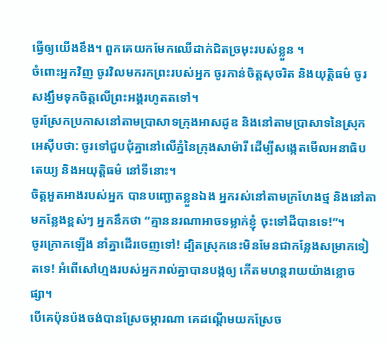ធ្វើឲ្យយើងខឹង។ ពួកគេយកមែកឈើដាក់ជិតច្រមុះរបស់ខ្លួន ។
ចំពោះអ្នកវិញ ចូរវិលមករកព្រះរបស់អ្នក ចូរកាន់ចិត្តសុចរិត និងយុត្តិធម៌ ចូរសង្ឃឹមទុកចិត្តលើព្រះអង្គរហូតតទៅ។
ចូរស្រែកប្រកាសនៅតាមប្រាសាទក្រុងអាសដូឌ និងនៅតាមប្រាសាទនៃស្រុកអេស៊ីបថា: ចូរទៅជួបជុំគ្នានៅលើភ្នំនៃក្រុងសាម៉ារី ដើម្បីសង្កេតមើលអនាធិបតេយ្យ និងអយុត្តិធម៌ នៅទីនោះ។
ចិត្តអួតអាងរបស់អ្នក បានបញ្ឆោតខ្លួនឯង អ្នករស់នៅតាមក្រហែងថ្ម និងនៅតាមកន្លែងខ្ពស់ៗ អ្នកនឹកថា “គ្មាននរណាអាចទម្លាក់ខ្ញុំ ចុះទៅដីបានទេ!”។
ចូរក្រោកឡើង នាំគ្នាដើរចេញទៅ! ដ្បិតស្រុកនេះមិនមែនជាកន្លែងសម្រាកទៀតទេ! អំពើសៅហ្មងរបស់អ្នករាល់គ្នាបានបង្កឲ្យ កើតមហន្តរាយយ៉ាងខ្លោចផ្សា។
បើគេប៉ុនប៉ងចង់បានស្រែចម្ការណា គេដណ្ដើមយកស្រែច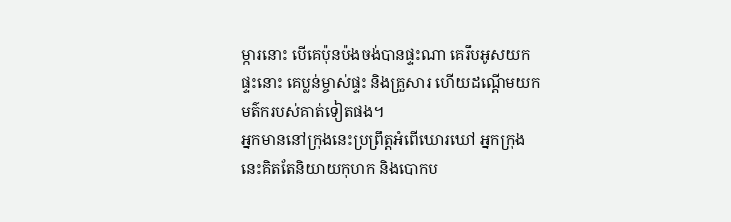ម្ការនោះ បើគេប៉ុនប៉ងចង់បានផ្ទះណា គេរឹបអូសយកផ្ទះនោះ គេប្លន់ម្ចាស់ផ្ទះ និងគ្រួសារ ហើយដណ្ដើមយកមត៌ករបស់គាត់ទៀតផង។
អ្នកមាននៅក្រុងនេះប្រព្រឹត្តអំពើឃោរឃៅ អ្នកក្រុងនេះគិតតែនិយាយកុហក និងបោកប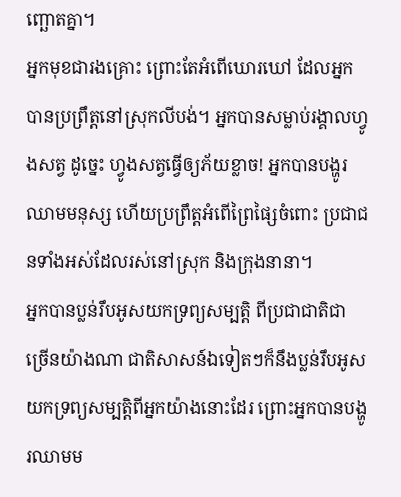ញ្ឆោតគ្នា។
អ្នកមុខជារងគ្រោះ ព្រោះតែអំពើឃោរឃៅ ដែលអ្នកបានប្រព្រឹត្តនៅស្រុកលីបង់។ អ្នកបានសម្លាប់រង្គាលហ្វូងសត្វ ដូច្នេះ ហ្វូងសត្វធ្វើឲ្យភ័យខ្លាច! អ្នកបានបង្ហូរឈាមមនុស្ស ហើយប្រព្រឹត្តអំពើព្រៃផ្សៃចំពោះ ប្រជាជនទាំងអស់ដែលរស់នៅស្រុក និងក្រុងនានា។
អ្នកបានប្លន់រឹបអូសយកទ្រព្យសម្បត្តិ ពីប្រជាជាតិជាច្រើនយ៉ាងណា ជាតិសាសន៍ឯទៀតៗក៏នឹងប្លន់រឹបអូស យកទ្រព្យសម្បត្តិពីអ្នកយ៉ាងនោះដែរ ព្រោះអ្នកបានបង្ហូរឈាមម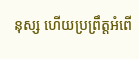នុស្ស ហើយប្រព្រឹត្តអំពើ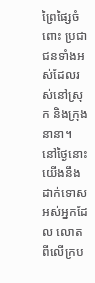ព្រៃផ្សៃចំពោះ ប្រជាជនទាំងអស់ដែលរស់នៅស្រុក និងក្រុងនានា។
នៅថ្ងៃនោះ យើងនឹងដាក់ទោសអស់អ្នកដែល លោតពីលើក្រប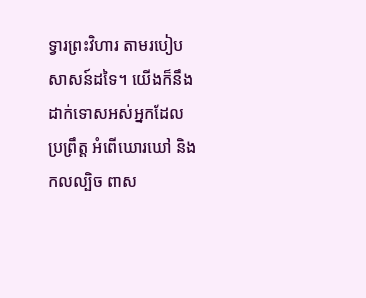ទ្វារព្រះវិហារ តាមរបៀប សាសន៍ដទៃ។ យើងក៏នឹងដាក់ទោសអស់អ្នកដែលប្រព្រឹត្ត អំពើឃោរឃៅ និងកលល្បិច ពាស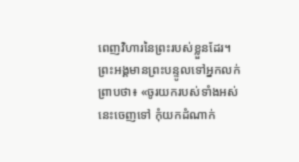ពេញវិហារនៃព្រះរបស់ខ្លួនដែរ។
ព្រះអង្គមានព្រះបន្ទូលទៅអ្នកលក់ព្រាបថា៖ «ចូរយករបស់ទាំងអស់នេះចេញទៅ កុំយកដំណាក់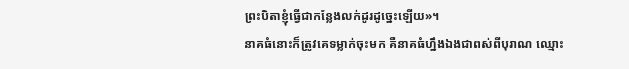ព្រះបិតាខ្ញុំធ្វើជាកន្លែងលក់ដូរដូច្នេះឡើយ»។
នាគធំនោះក៏ត្រូវគេទម្លាក់ចុះមក គឺនាគធំហ្នឹងឯងជាពស់ពីបុរាណ ឈ្មោះ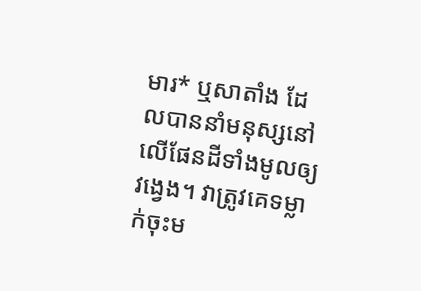មារ* ឬសាតាំង ដែលបាននាំមនុស្សនៅលើផែនដីទាំងមូលឲ្យវង្វេង។ វាត្រូវគេទម្លាក់ចុះម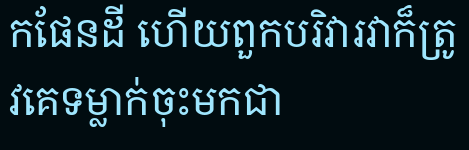កផែនដី ហើយពួកបរិវារវាក៏ត្រូវគេទម្លាក់ចុះមកជា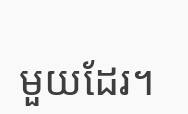មួយដែរ។